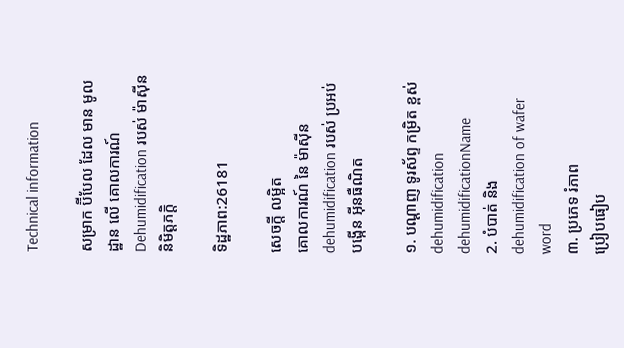Technical information

សម្រាក ប៊ីបែល ដែល មាន មូលដ្ឋាន លើ គោលការណ៍ Dehumidification របស់ ម៉ាស៊ីន និមិត្តភក្ដិ

ទិដ្ឋភាព:26181

សេចក្ដី លម្អិត
គោលការណ៍ នៃ ម៉ាស៊ីន dehumidification របស់ ប្រអប់ បង្កើន អ៊ីនធឺណិត

១. បណ្ដាញ ទូរស័ព្ទ កម្រិត ខ្ពស់ dehumidification dehumidificationName
2. បំបាត់ និង dehumidification of wafer word
៣. ប្រភេទ រំភាព
ប្រៀបធៀប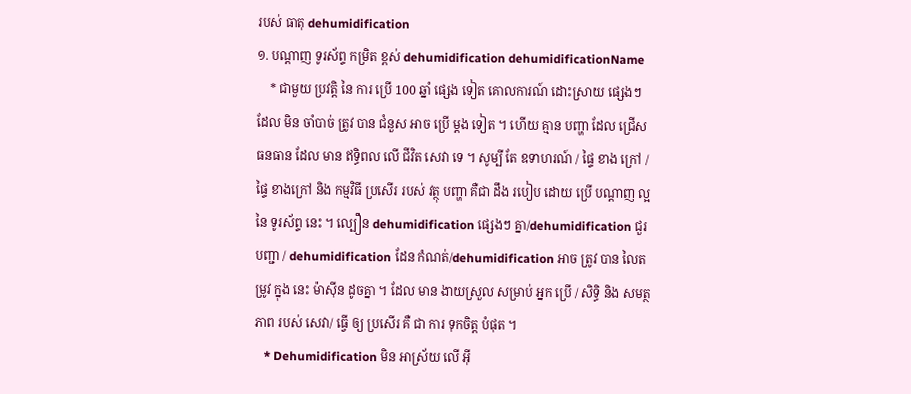របស់ ធាតុ dehumidification
១. បណ្ដាញ ទូរស័ព្ទ កម្រិត ខ្ពស់ dehumidification dehumidificationName
    * ជាមួយ ប្រវត្តិ នៃ ការ ប្រើ 100 ឆ្នាំ ផ្សេង ទៀត គោលការណ៍ ដោះស្រាយ ផ្សេងៗ ដែល មិន ចាំបាច់ ត្រូវ បាន ជំនួស អាច ប្រើ ម្ដង ទៀត ។ ហើយ គ្មាន បញ្ហា ដែល ជ្រើស ធនធាន ដែល មាន ឥទ្ធិពល លើ ជីវិត សេវា ទេ ។ សូម្បី តែ ឧទាហរណ៍ / ផ្ទៃ ខាង ក្រៅ / ផ្ទៃ ខាងក្រៅ និង កម្មវិធី ប្រសើរ របស់ វត្ថុ បញ្ហា គឺជា ដឹង របៀប ដោយ ប្រើ បណ្ដាញ ល្អ នៃ ទូរស័ព្ទ នេះ ។ ល្បឿន dehumidification ផ្សេងៗ គ្នា/dehumidification ជួរ បញ្ជា / dehumidification ដែន កំណត់/dehumidification អាច ត្រូវ បាន លៃតម្រូវ ក្នុង នេះ ម៉ាស៊ីន ដូចគ្នា ។ ដែល មាន ងាយស្រួល សម្រាប់ អ្នក ប្រើ / សិទ្ធិ និង សមត្ថភាព របស់ សេវា/ ធ្វើ ឲ្យ ប្រសើរ គឺ ជា ការ ទុកចិត្ត បំផុត ។
   * Dehumidification មិន អាស្រ័យ លើ អ៊ី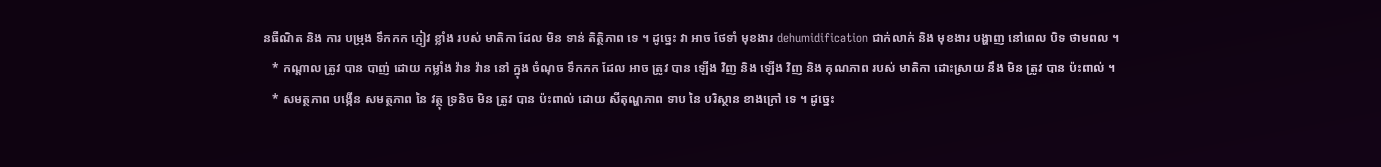នធឺណិត និង ការ បម្រុង ទឹកកក ភ្ញៀវ ខ្លាំង របស់ មាតិកា ដែល មិន ទាន់ តិត្ថិភាព ទេ ។ ដូច្នេះ វា អាច ថែទាំ មុខងារ dehumidification ជាក់លាក់ និង មុខងារ បង្ហាញ នៅពេល បិទ ថាមពល ។
   * កណ្ដាល ត្រូវ បាន បាញ់ ដោយ កម្លាំង វ៉ាន វ៉ាន នៅ ក្នុង ចំណុច ទឹកកក ដែល អាច ត្រូវ បាន ឡើង វិញ និង ឡើង វិញ និង គុណភាព របស់ មាតិកា ដោះស្រាយ នឹង មិន ត្រូវ បាន ប៉ះពាល់ ។
   * សមត្ថភាព បង្កើន សមត្ថភាព នៃ វត្ថុ ទ្រនិច មិន ត្រូវ បាន ប៉ះពាល់ ដោយ សីតុណ្ហភាព ទាប នៃ បរិស្ថាន ខាងក្រៅ ទេ ។ ដូច្នេះ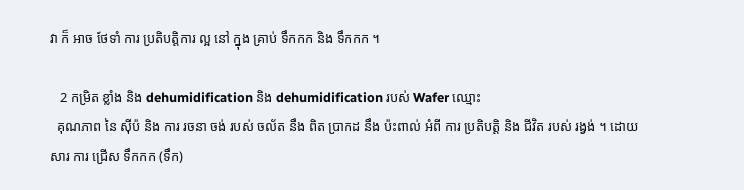វា ក៏ អាច ថែទាំ ការ ប្រតិបត្តិការ ល្អ នៅ ក្នុង គ្រាប់ ទឹកកក និង ទឹកកក ។

   2 កម្រិត ខ្លាំង និង dehumidification និង dehumidification របស់ Wafer ឈ្មោះ
  គុណភាព នៃ ស៊ីប៉ និង ការ រចនា ចង់ របស់ ចល័ត នឹង ពិត ប្រាកដ នឹង ប៉ះពាល់ អំពី ការ ប្រតិបត្តិ និង ជីវិត របស់ រង្វង់ ។ ដោយ សារ ការ ជ្រើស ទឹកកក (ទឹក)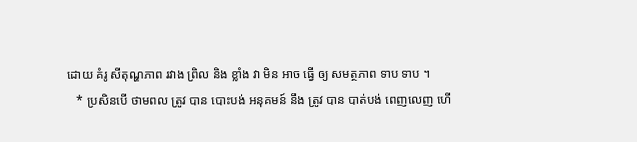ដោយ គំរូ សីតុណ្ហភាព រវាង ព្រិល និង ខ្លាំង វា មិន អាច ធ្វើ ឲ្យ សមត្ថភាព ទាប ទាប ។
   * ប្រសិនបើ ថាមពល ត្រូវ បាន បោះបង់ អនុគមន៍ នឹង ត្រូវ បាន បាត់បង់ ពេញលេញ ហើ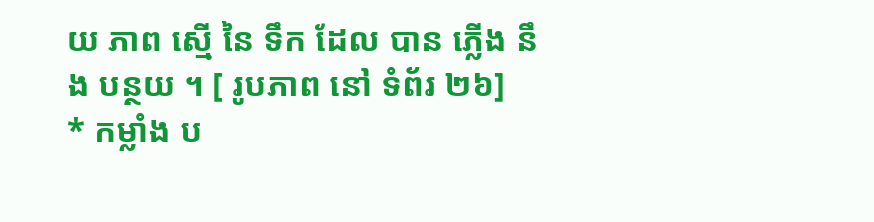យ ភាព ស្មើ នៃ ទឹក ដែល បាន ភ្លើង នឹង បន្ថយ ។ [ រូបភាព នៅ ទំព័រ ២៦]
* កម្លាំង ប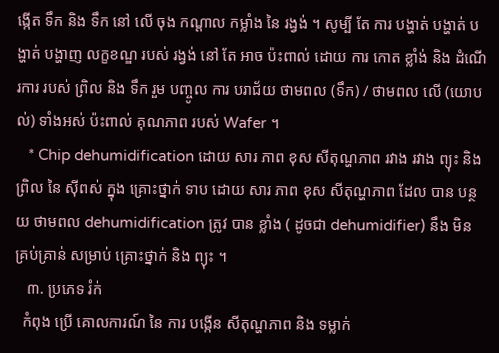ង្កើត ទឹក និង ទឹក នៅ លើ ចុង កណ្ដាល កម្លាំង នៃ រង្វង់ ។ សូម្បី តែ ការ បង្ហាត់ បង្ហាត់ បង្ហាត់ បង្ហាញ លក្ខខណ្ឌ របស់ រង្វង់ នៅ តែ អាច ប៉ះពាល់ ដោយ ការ កោត ខ្លាំង់ និង ដំណើរការ របស់ ព្រិល និង ទឹក រួម បញ្ចូល ការ បរាជ័យ ថាមពល (ទឹក) / ថាមពល លើ (យោបល់) ទាំងអស់ ប៉ះពាល់ គុណភាព របស់ Wafer ។
   * Chip dehumidification ដោយ សារ ភាព ខុស សីតុណ្ហភាព រវាង រវាង ព្យុះ និង ព្រិល នៃ ស៊ីពស់ ក្នុង គ្រោះថ្នាក់ ទាប ដោយ សារ ភាព ខុស សីតុណ្ហភាព ដែល បាន បន្ថយ ថាមពល dehumidification ត្រូវ បាន ខ្លាំង ( ដូចជា dehumidifier) នឹង មិន គ្រប់គ្រាន់ សម្រាប់ គ្រោះថ្នាក់ និង ព្យុះ ។
   ៣. ប្រភេទ រំក់
  កំពុង ប្រើ គោលការណ៍ នៃ ការ បង្កើន សីតុណ្ហភាព និង ទម្លាក់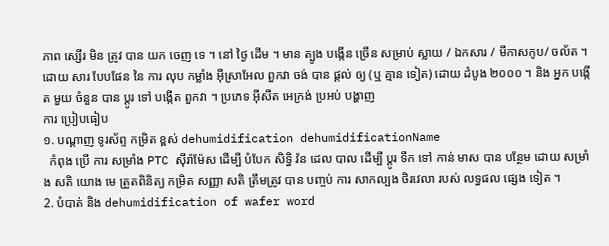ភាព ស្សើរ មិន ត្រូវ បាន យក ចេញ ទេ ។ នៅ ថ្ងៃ ដើម ។ មាន ត្បូង បង្កើន ច្រើន សម្រាប់ ស្លាយ / ឯកសារ / មីកាសកូប/ ចល័ត ។ ដោយ សារ បែបផែន នៃ ការ លុប កម្លាំង អ៊ីស្រាអែល ពួកវា ចង់ បាន ផ្ដល់ ឲ្យ (ឬ គ្មាន ទៀត) ដោយ ដំបូង ២០០០ ។ និង អ្នក បង្កើត មួយ ចំនួន បាន ប្ដូរ ទៅ បង្កើត ពួកវា ។ ប្រភេទ អ៊ីសីត អេក្រង់ ប្រអប់ បង្ហាញ
ការ ប្រៀបធៀប
១. បណ្ដាញ ទូរស័ព្ទ កម្រិត ខ្ពស់ dehumidification dehumidificationName
  កំពុង ប្រើ ការ សម្រាំង PTC ស៊ីរ៉ាម៉ែស ដើម្បី បំបែក សិទ្ធិ វ៉ន ដេល បាល ដើម្បី ប្ដូរ ទឹក ទៅ កាន់ មាស បាន បន្ថែម ដោយ សម្រាំង សតិ យោង មេ ត្រួតពិនិត្យ កម្រិត សញ្ញា សតិ ត្រឹមត្រូវ បាន បញ្ចប់ ការ សាកល្បង ថិរវេលា របស់ លទ្ធផល ផ្សេង ទៀត ។
2. បំបាត់ និង dehumidification of wafer word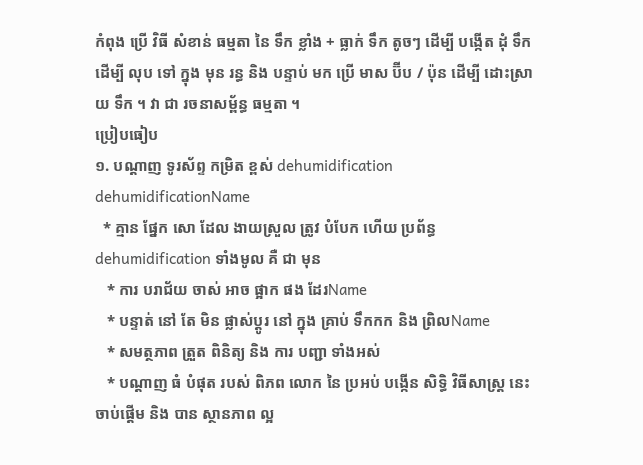កំពុង ប្រើ វិធី សំខាន់ ធម្មតា នៃ ទឹក ខ្លាំង + ធ្លាក់ ទឹក តូចៗ ដើម្បី បង្កើត ដុំ ទឹក ដើម្បី លុប ទៅ ក្នុង មុន រន្ធ និង បន្ទាប់ មក ប្រើ មាស ប៊ីប / ប៉ុន ដើម្បី ដោះស្រាយ ទឹក ។ វា ជា រចនាសម្ព័ន្ធ ធម្មតា ។
ប្រៀបធៀប
១. បណ្ដាញ ទូរស័ព្ទ កម្រិត ខ្ពស់ dehumidification dehumidificationName
  * គ្មាន ផ្នែក សោ ដែល ងាយស្រួល ត្រូវ បំបែក ហើយ ប្រព័ន្ធ dehumidification ទាំងមូល គឺ ជា មុន
   * ការ បរាជ័យ ចាស់ អាច ផ្អាក ផង ដែរName
   * បន្ទាត់ នៅ តែ មិន ផ្លាស់ប្ដូរ នៅ ក្នុង គ្រាប់ ទឹកកក និង ព្រិលName
   * សមត្ថភាព ត្រួត ពិនិត្យ និង ការ បញ្ជា ទាំងអស់
   * បណ្ដាញ ធំ បំផុត របស់ ពិភព លោក នៃ ប្រអប់ បង្កើន សិទ្ធិ វិធីសាស្ត្រ នេះ ចាប់ផ្តើម និង បាន ស្ថានភាព ល្អ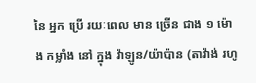នៃ អ្នក ប្រើ រយៈពេល មាន ច្រើន ជាង ១ ម៉ោង កម្លាំង នៅ ក្នុង វ៉ាឡូន/យ៉ាប៉ាន (តាវ៉ាង់ រហូ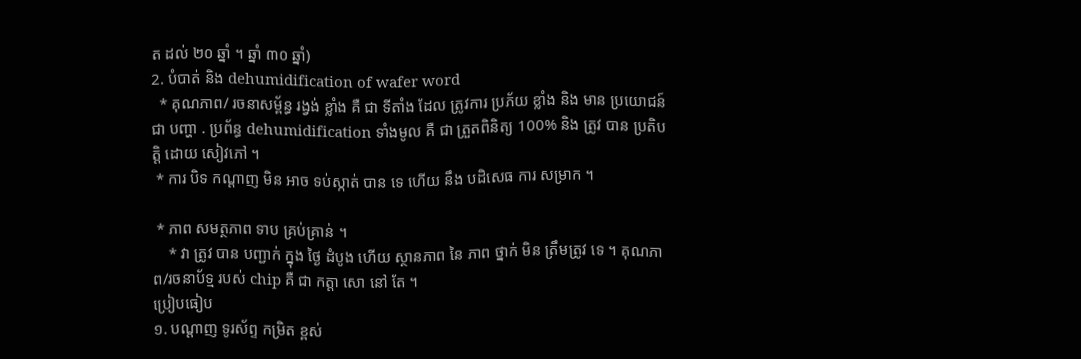ត ដល់ ២០ ឆ្នាំ ។ ឆ្នាំ ៣០ ឆ្នាំ)
2. បំបាត់ និង dehumidification of wafer word
  * គុណភាព/ រចនាសម្ព័ន្ធ រង្វង់ ខ្លាំង គឺ ជា ទីតាំង ដែល ត្រូវការ ប្រភ័យ ខ្លាំង និង មាន ប្រយោជន៍ ជា បញ្ហា . ប្រព័ន្ធ dehumidification ទាំងមូល គឺ ជា ត្រួតពិនិត្យ 100% និង ត្រូវ បាន ប្រតិបត្តិ ដោយ សៀវភៅ ។
 * ការ បិទ កណ្ដាញ មិន អាច ទប់ស្កាត់ បាន ទេ ហើយ នឹង បដិសេធ ការ សម្រាក ។

 * ភាព សមត្ថភាព ទាប គ្រប់គ្រាន់ ។
    * វា ត្រូវ បាន បញ្ជាក់ ក្នុង ថ្ងៃ ដំបូង ហើយ ស្ថានភាព នៃ ភាព ថ្នាក់ មិន ត្រឹមត្រូវ ទេ ។ គុណភាព/រចនាប័ទ្ម របស់ chip គឺ ជា កត្តា សោ នៅ តែ ។
ប្រៀបធៀប
១. បណ្ដាញ ទូរស័ព្ទ កម្រិត ខ្ពស់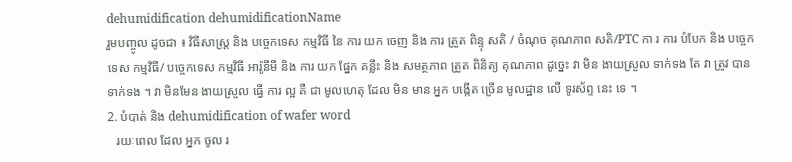dehumidification dehumidificationName
រួមបញ្ចូល ដូចជា ៖ វិធីសាស្ត្រ និង បច្ចេកទេស កម្មវិធី នៃ ការ យក ចេញ និង ការ ត្រួត ពិន្ទុ សតិ / ចំណុច គុណភាព សតិ/PTC កា រ ការ បំបែក និង បច្ចេកទេស កម្មវិធី/ បច្ចេកទេស កម្មវិធី អារ៉ូនីមី និង ការ យក ផ្នែក គន្លឹះ និង សមត្ថភាព ត្រួត ពិនិត្យ គុណភាព ដូច្នេះ វា មិន ងាយស្រួល ទាក់ទង តែ វា ត្រូវ បាន ទាក់ទង ។ វា មិនមែន ងាយស្រួល ធ្វើ ការ ល្អ គឺ ជា មូលហេតុ ដែល មិន មាន អ្នក បង្កើត ច្រើន មូលដ្ឋាន លើ ទូរស័ព្ទ នេះ ទេ ។
2. បំបាត់ និង dehumidification of wafer word
   រយៈពេល ដែល អ្នក ចូល រ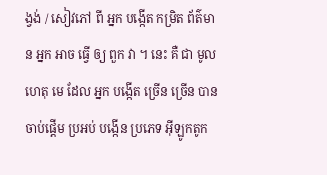ង្វង់ / សៀវភៅ ពី អ្នក បង្កើត កម្រិត ព័ត៌មាន អ្នក អាច ធ្វើ ឲ្យ ពួក វា ។ នេះ គឺ ជា មូលហេតុ មេ ដែល អ្នក បង្កើត ច្រើន ច្រើន បាន ចាប់ផ្ដើម ប្រអប់ បង្កើន ប្រភេទ អ៊ីឡូកតូក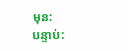មុន:
បន្ទាប់: